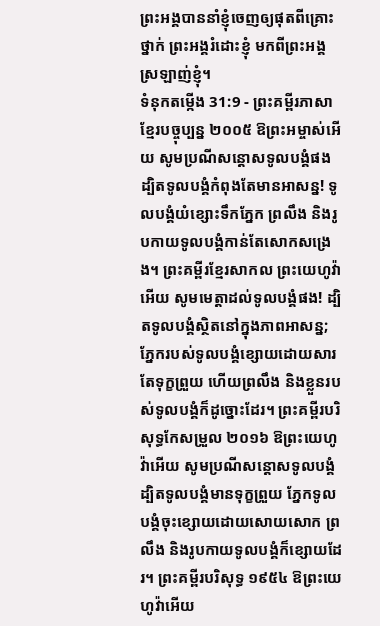ព្រះអង្គបាននាំខ្ញុំចេញឲ្យផុតពីគ្រោះថ្នាក់ ព្រះអង្គរំដោះខ្ញុំ មកពីព្រះអង្គស្រឡាញ់ខ្ញុំ។
ទំនុកតម្កើង 31:9 - ព្រះគម្ពីរភាសាខ្មែរបច្ចុប្បន្ន ២០០៥ ឱព្រះអម្ចាស់អើយ សូមប្រណីសន្ដោសទូលបង្គំផង ដ្បិតទូលបង្គំកំពុងតែមានអាសន្ន! ទូលបង្គំយំខ្សោះទឹកភ្នែក ព្រលឹង និងរូបកាយទូលបង្គំកាន់តែសោកសង្រេង។ ព្រះគម្ពីរខ្មែរសាកល ព្រះយេហូវ៉ាអើយ សូមមេត្តាដល់ទូលបង្គំផង! ដ្បិតទូលបង្គំស្ថិតនៅក្នុងភាពអាសន្ន; ភ្នែករបស់ទូលបង្គំខ្សោយដោយសារតែទុក្ខព្រួយ ហើយព្រលឹង និងខ្លួនរបស់ទូលបង្គំក៏ដូច្នោះដែរ។ ព្រះគម្ពីរបរិសុទ្ធកែសម្រួល ២០១៦ ឱព្រះយេហូវ៉ាអើយ សូមប្រណីសន្ដោសទូលបង្គំ ដ្បិតទូលបង្គំមានទុក្ខព្រួយ ភ្នែកទូលបង្គំចុះខ្សោយដោយសោយសោក ព្រលឹង និងរូបកាយទូលបង្គំក៏ខ្សោយដែរ។ ព្រះគម្ពីរបរិសុទ្ធ ១៩៥៤ ឱព្រះយេហូវ៉ាអើយ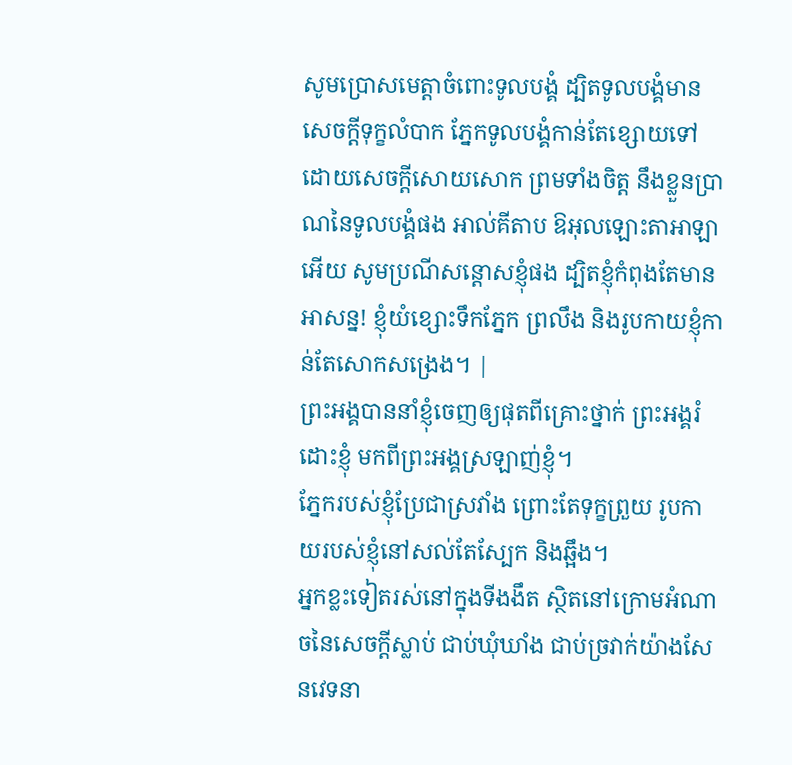សូមប្រោសមេត្តាចំពោះទូលបង្គំ ដ្បិតទូលបង្គំមានសេចក្ដីទុក្ខលំបាក ភ្នែកទូលបង្គំកាន់តែខ្សោយទៅ ដោយសេចក្ដីសោយសោក ព្រមទាំងចិត្ត នឹងខ្លួនប្រាណនៃទូលបង្គំផង អាល់គីតាប ឱអុលឡោះតាអាឡាអើយ សូមប្រណីសន្ដោសខ្ញុំផង ដ្បិតខ្ញុំកំពុងតែមានអាសន្ន! ខ្ញុំយំខ្សោះទឹកភ្នែក ព្រលឹង និងរូបកាយខ្ញុំកាន់តែសោកសង្រេង។ |
ព្រះអង្គបាននាំខ្ញុំចេញឲ្យផុតពីគ្រោះថ្នាក់ ព្រះអង្គរំដោះខ្ញុំ មកពីព្រះអង្គស្រឡាញ់ខ្ញុំ។
ភ្នែករបស់ខ្ញុំប្រែជាស្រវាំង ព្រោះតែទុក្ខព្រួយ រូបកាយរបស់ខ្ញុំនៅសល់តែស្បែក និងឆ្អឹង។
អ្នកខ្លះទៀតរស់នៅក្នុងទីងងឹត ស្ថិតនៅក្រោមអំណាចនៃសេចក្ដីស្លាប់ ជាប់ឃុំឃាំង ជាប់ច្រវាក់យ៉ាងសែនវេទនា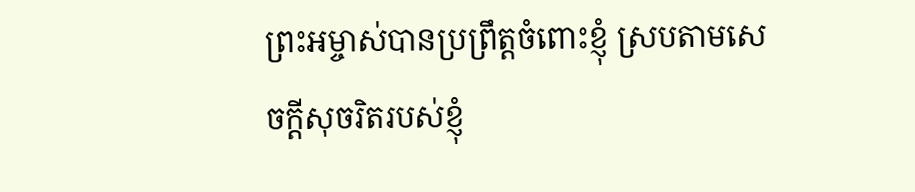ព្រះអម្ចាស់បានប្រព្រឹត្តចំពោះខ្ញុំ ស្របតាមសេចក្ដីសុចរិតរបស់ខ្ញុំ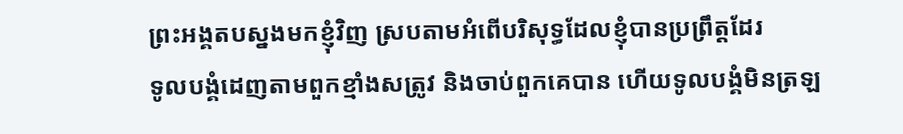ព្រះអង្គតបស្នងមកខ្ញុំវិញ ស្របតាមអំពើបរិសុទ្ធដែលខ្ញុំបានប្រព្រឹត្តដែរ
ទូលបង្គំដេញតាមពួកខ្មាំងសត្រូវ និងចាប់ពួកគេបាន ហើយទូលបង្គំមិនត្រឡ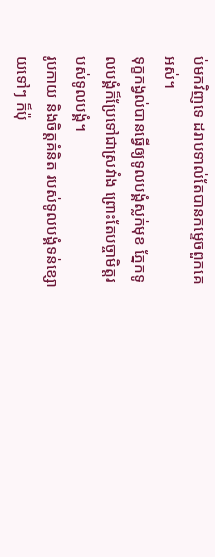ប់មកវិញទេ ដរាបទាល់តែបានកម្ទេចពួកគេអស់។
ទុក្ខកង្វល់បានធ្វើឲ្យទូលបង្គំស្លក់មុខ ភ្នែកទូលបង្គំក៏ប្រែទៅជាស្រវាំង ព្រោះតែបច្ចាមិត្តរបស់ទូលបង្គំ។
រូបកាយ និងចិត្តគំនិត របស់ទូលបង្គំទន់ខ្សោយទៅៗ ក៏ប៉ុ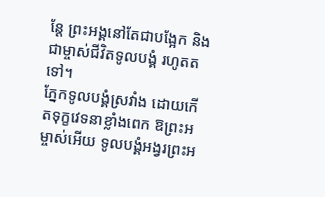ន្តែ ព្រះអង្គនៅតែជាបង្អែក និងជាម្ចាស់ជីវិតទូលបង្គំ រហូតតទៅ។
ភ្នែកទូលបង្គំស្រវាំង ដោយកើតទុក្ខវេទនាខ្លាំងពេក ឱព្រះអម្ចាស់អើយ ទូលបង្គំអង្វរព្រះអ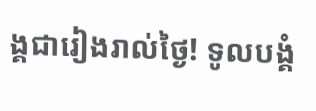ង្គជារៀងរាល់ថ្ងៃ! ទូលបង្គំ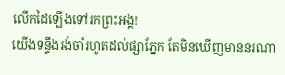លើកដៃឡើងទៅរកព្រះអង្គ!
យើងទន្ទឹងរង់ចាំរហូតដល់ផ្សាភ្នែក តែមិនឃើញមាននរណា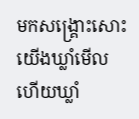មកសង្គ្រោះសោះ យើងឃ្លាំមើល ហើយឃ្លាំ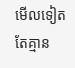មើលទៀត តែគ្មាន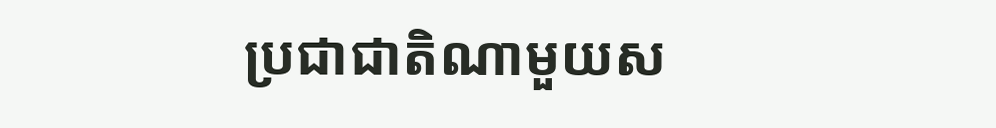ប្រជាជាតិណាមួយស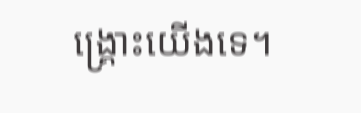ង្គ្រោះយើងទេ។